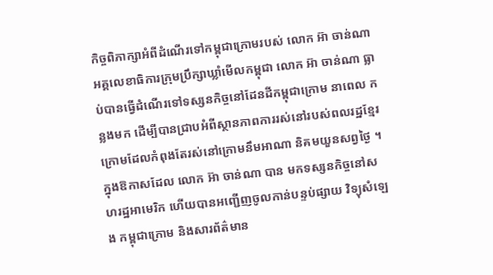កិច្ចពិភាក្សាអំពីដំណើរទៅកម្ពុជាក្រោមរបស់ លោក អ៊ា ចាន់ណា
អគ្គលេខាធិការក្រុមប្រឹក្សាឃ្លាំមើលកម្ពុជា លោក អ៊ា ចាន់ណា ធ្លាប់បានធ្វើដំណើរទៅទស្សនកិច្ចនៅដែនដីកម្ពុជាក្រោម នាពេល កន្លងមក ដើម្បីបានជ្រាបអំពីស្ថានភាពការរស់នៅរបស់ពលរដ្ឋខ្មែរក្រោមដែលកំពុងតែរស់នៅក្រោមនឹមអាណា និគមយួនសព្វថ្ងៃ ។
ក្នុងឱកាសដែល លោក អ៊ា ចាន់ណា បាន មកទស្សនកិច្ចនៅសហរដ្ឋអាមេរិក ហើយបានអញ្ជើញចូលកាន់បន្ទប់ផ្សាយ វិទ្យុសំឡេង កម្ពុជាក្រោម និងសារព័ត៌មាន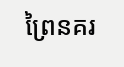ព្រៃនគរ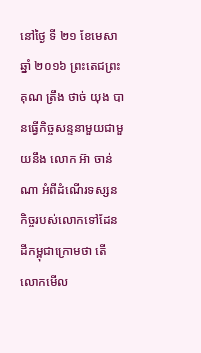នៅថ្ងៃ ទី ២១ ខែមេសា ឆ្នាំ ២០១៦ ព្រះតេជព្រះគុណ ត្រឹង ថាច់ យុង បានធ្វើកិច្ចសន្ទនាមួយជាមួយនឹង លោក អ៊ា ចាន់ណា អំពីដំណើរទស្សនកិច្ចរបស់លោកទៅដែនដីកម្ពុជាក្រោមថា តើ លោកមើល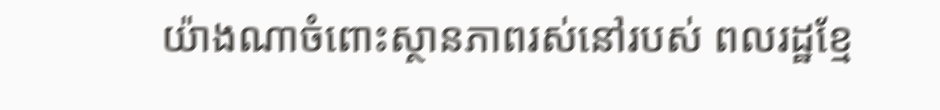យ៉ាងណាចំពោះស្ថានភាពរស់នៅរបស់ ពលរដ្ឋខ្មែ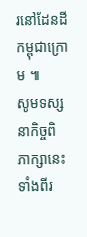រនៅដែនដីកម្ពុជាក្រោម ៕
សូមទស្សនាកិច្ចពិភាក្សានេះទាំងពីរ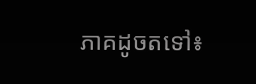ភាគដូចតទៅ៖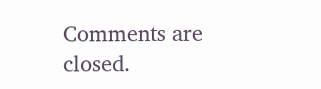Comments are closed.